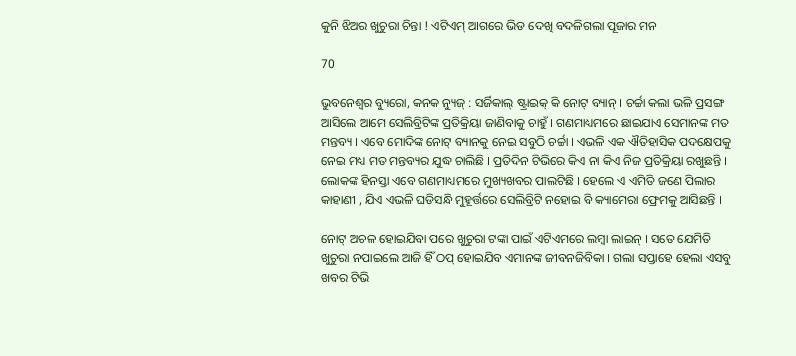କୁନି ଝିଅର ଖୁଚୁରା ଚିନ୍ତା ! ଏଟିଏମ୍ ଆଗରେ ଭିଡ ଦେଖି ବଦଳିଗଲା ପୂଜାର ମନ

70

ଭୁବନେଶ୍ୱର ବ୍ୟୁରୋ, କନକ ନ୍ୟୁଜ୍ : ସର୍ଜିକାଲ୍ ଷ୍ଟ୍ରାଇକ୍ କି ନୋଟ୍ ବ୍ୟାନ୍ । ଚର୍ଚ୍ଚା କଲା ଭଳି ପ୍ରସଙ୍ଗ ଆସିଲେ ଆମେ ସେଲିବ୍ରିଟିଙ୍କ ପ୍ରତିକ୍ରିୟା ଜାଣିବାକୁ ଚାହୁଁ । ଗଣମାଧ୍ୟମରେ ଛାଇଯାଏ ସେମାନଙ୍କ ମତ ମନ୍ତବ୍ୟ । ଏବେ ମୋଦିଙ୍କ ନୋଟ୍ ବ୍ୟାନକୁ ନେଇ ସବୁଠି ଚର୍ଚ୍ଚା । ଏଭଳି ଏକ ଐତିହାସିକ ପଦକ୍ଷେପକୁ ନେଇ ମଧ୍ୟ ମତ ମନ୍ତବ୍ୟର ଯୁଦ୍ଧ ଚାଲିଛି । ପ୍ରତିଦିନ ଟିଭିରେ କିଏ ନା କିଏ ନିଜ ପ୍ରତିକ୍ରିୟା ରଖୁଛନ୍ତି । ଲୋକଙ୍କ ହିନସ୍ତା ଏବେ ଗଣମାଧ୍ୟମରେ ମୁଖ୍ୟଖବର ପାଲଟିଛି । ହେଲେ ଏ ଏମିତି ଜଣେ ପିଲାର କାହାଣୀ , ଯିଏ ଏଭଳି ଘଡିସନ୍ଧି ମୁହୂର୍ତ୍ତରେ ସେଲିବ୍ରିଟି ନହୋଇ ବି କ୍ୟାମେରା ଫ୍ରେମକୁ ଆସିଛନ୍ତି ।

ନୋଟ୍ ଅଚଳ ହୋଇଯିବା ପରେ ଖୁଚୁରା ଟଙ୍କା ପାଇଁ ଏଟିଏମରେ ଲମ୍ବା ଲାଇନ୍ । ସତେ ଯେମିତି ଖୁଚୁରା ନପାଇଲେ ଆଜି ହିଁ ଠପ୍ ହୋଇଯିବ ଏମାନଙ୍କ ଜୀବନଜିବିକା । ଗଲା ସପ୍ତାହେ ହେଲା ଏସବୁ ଖବର ଟିଭି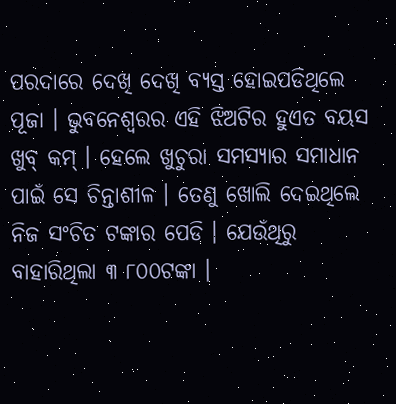ପରଦାରେ ଦେଖି ଦେଖି ବ୍ୟସ୍ତ ହୋଇପଡିଥିଲେ ପୂଜା । ଭୁବନେଶ୍ୱରର ଏହି ଝିଅଟିର ହୁଏତ ବୟସ ଖୁବ୍ କମ୍ । ହେଲେ ଖୁଚୁରା ସମସ୍ୟାର ସମାଧାନ ପାଇଁ ସେ ଚିନ୍ତାଶୀଳ । ତେଣୁ ଖୋଲି ଦେଇଥିଲେ ନିଜ ସଂଚିତ ଟଙ୍କାର ପେଡି । ଯେଉଁଥିରୁ ବାହାରିଥିଲା ୩ ୮୦୦ଟଙ୍କା ।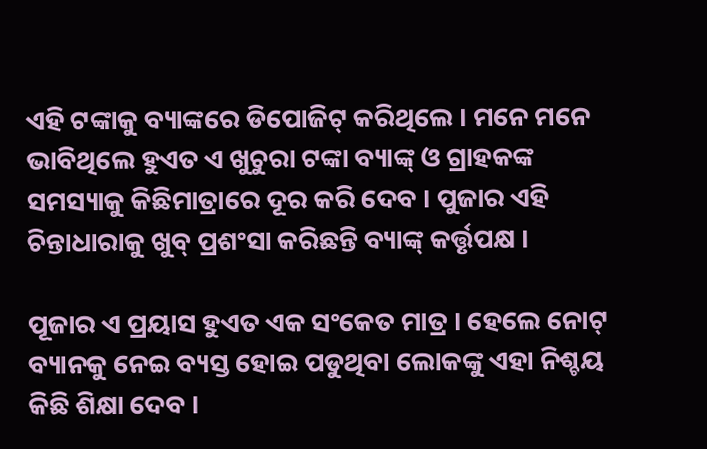ଏହି ଟଙ୍କାକୁ ବ୍ୟାଙ୍କରେ ଡିପୋଜିଟ୍ କରିଥିଲେ । ମନେ ମନେ ଭାବିଥିଲେ ହୁଏତ ଏ ଖୁଚୁରା ଟଙ୍କା ବ୍ୟାଙ୍କ୍ ଓ ଗ୍ରାହକଙ୍କ ସମସ୍ୟାକୁ କିଛିମାତ୍ରାରେ ଦୂର କରି ଦେବ । ପୁଜାର ଏହି ଚିନ୍ତାଧାରାକୁ ଖୁବ୍ ପ୍ରଶଂସା କରିଛନ୍ତି ବ୍ୟାଙ୍କ୍ କର୍ତ୍ତୃପକ୍ଷ ।

ପୂଜାର ଏ ପ୍ରୟାସ ହୁଏତ ଏକ ସଂକେତ ମାତ୍ର । ହେଲେ ନୋଟ୍ ବ୍ୟାନକୁ ନେଇ ବ୍ୟସ୍ତ ହୋଇ ପଡୁଥିବା ଲୋକଙ୍କୁ ଏହା ନିଶ୍ଚୟ କିଛି ଶିକ୍ଷା ଦେବ ।